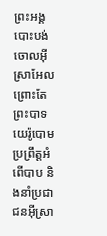ព្រះអង្គបោះបង់ចោលអ៊ីស្រាអែល ព្រោះតែព្រះបាទយេរ៉ូបោមប្រព្រឹត្តអំពើបាប និងនាំប្រជាជនអ៊ីស្រា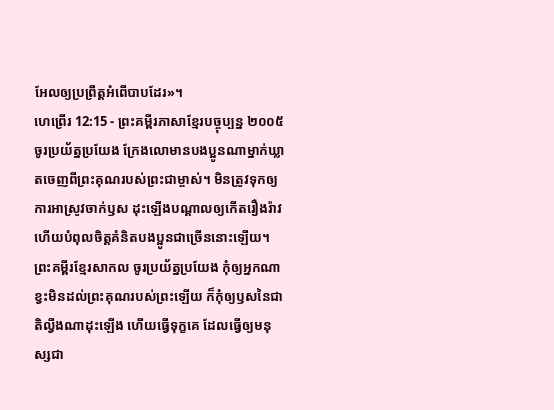អែលឲ្យប្រព្រឹត្តអំពើបាបដែរ»។
ហេព្រើរ 12:15 - ព្រះគម្ពីរភាសាខ្មែរបច្ចុប្បន្ន ២០០៥ ចូរប្រយ័ត្នប្រយែង ក្រែងលោមានបងប្អូនណាម្នាក់ឃ្លាតចេញពីព្រះគុណរបស់ព្រះជាម្ចាស់។ មិនត្រូវទុកឲ្យការអាស្រូវចាក់ឫស ដុះឡើងបណ្ដាលឲ្យកើតរឿងរ៉ាវ ហើយបំពុលចិត្តគំនិតបងប្អូនជាច្រើននោះឡើយ។ ព្រះគម្ពីរខ្មែរសាកល ចូរប្រយ័ត្នប្រយែង កុំឲ្យអ្នកណាខ្វះមិនដល់ព្រះគុណរបស់ព្រះឡើយ ក៏កុំឲ្យឫសនៃជាតិល្វីងណាដុះឡើង ហើយធ្វើទុក្ខគេ ដែលធ្វើឲ្យមនុស្សជា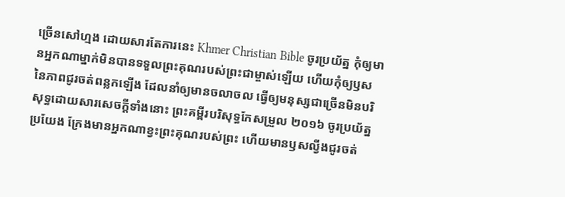ច្រើនសៅហ្មង ដោយសារតែការនេះ Khmer Christian Bible ចូរប្រយ័ត្ន កុំឲ្យមានអ្នកណាម្នាក់មិនបានទទួលព្រះគុណរបស់ព្រះជាម្ចាស់ឡើយ ហើយកុំឲ្យឫសនៃភាពជូរចត់ពន្លកឡើង ដែលនាំឲ្យមានចលាចល ធ្វើឲ្យមនុស្សជាច្រើនមិនបរិសុទ្ធដោយសារសេចក្ដីទាំងនោះ ព្រះគម្ពីរបរិសុទ្ធកែសម្រួល ២០១៦ ចូរប្រយ័ត្នប្រយែង ក្រែងមានអ្នកណាខ្វះព្រះគុណរបស់ព្រះ ហើយមានឫសល្វីងជូរចត់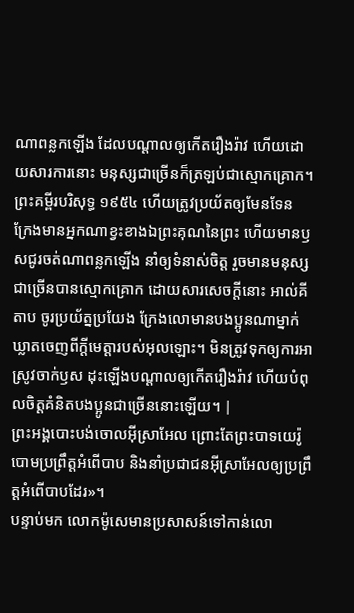ណាពន្លកឡើង ដែលបណ្ដាលឲ្យកើតរឿងរ៉ាវ ហើយដោយសារការនោះ មនុស្សជាច្រើនក៏ត្រឡប់ជាស្មោកគ្រោក។ ព្រះគម្ពីរបរិសុទ្ធ ១៩៥៤ ហើយត្រូវប្រយ័តឲ្យមែនទែន ក្រែងមានអ្នកណាខ្វះខាងឯព្រះគុណនៃព្រះ ហើយមានឫសជូរចត់ណាពន្លកឡើង នាំឲ្យទំនាស់ចិត្ត រួចមានមនុស្សជាច្រើនបានស្មោកគ្រោក ដោយសារសេចក្ដីនោះ អាល់គីតាប ចូរប្រយ័ត្នប្រយែង ក្រែងលោមានបងប្អូនណាម្នាក់ឃ្លាតចេញពីក្តីមេត្តារបស់អុលឡោះ។ មិនត្រូវទុកឲ្យការអាស្រូវចាក់ឫស ដុះឡើងបណ្ដាលឲ្យកើតរឿងរ៉ាវ ហើយបំពុលចិត្ដគំនិតបងប្អូនជាច្រើននោះឡើយ។ |
ព្រះអង្គបោះបង់ចោលអ៊ីស្រាអែល ព្រោះតែព្រះបាទយេរ៉ូបោមប្រព្រឹត្តអំពើបាប និងនាំប្រជាជនអ៊ីស្រាអែលឲ្យប្រព្រឹត្តអំពើបាបដែរ»។
បន្ទាប់មក លោកម៉ូសេមានប្រសាសន៍ទៅកាន់លោ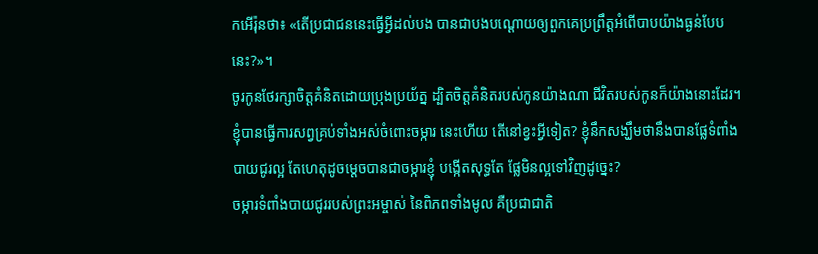កអើរ៉ុនថា៖ «តើប្រជាជននេះធ្វើអ្វីដល់បង បានជាបងបណ្ដោយឲ្យពួកគេប្រព្រឹត្តអំពើបាបយ៉ាងធ្ងន់បែបនេះ?»។
ចូរកូនថែរក្សាចិត្តគំនិតដោយប្រុងប្រយ័ត្ន ដ្បិតចិត្តគំនិតរបស់កូនយ៉ាងណា ជីវិតរបស់កូនក៏យ៉ាងនោះដែរ។
ខ្ញុំបានធ្វើការសព្វគ្រប់ទាំងអស់ចំពោះចម្ការ នេះហើយ តើនៅខ្វះអ្វីទៀត? ខ្ញុំនឹកសង្ឃឹមថានឹងបានផ្លែទំពាំងបាយជូរល្អ តែហេតុដូចម្ដេចបានជាចម្ការខ្ញុំ បង្កើតសុទ្ធតែ ផ្លែមិនល្អទៅវិញដូច្នេះ?
ចម្ការទំពាំងបាយជូររបស់ព្រះអម្ចាស់ នៃពិភពទាំងមូល គឺប្រជាជាតិ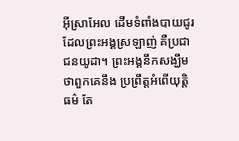អ៊ីស្រាអែល ដើមទំពាំងបាយជូរដែលព្រះអង្គស្រឡាញ់ គឺប្រជាជនយូដា។ ព្រះអង្គនឹកសង្ឃឹមថាពួកគេនឹង ប្រព្រឹត្តអំពើយុត្តិធម៌ តែ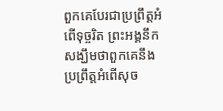ពួកគេបែរជាប្រព្រឹត្តអំពើទុច្ចរិត ព្រះអង្គនឹកសង្ឃឹមថាពួកគេនឹង ប្រព្រឹត្តអំពើសុច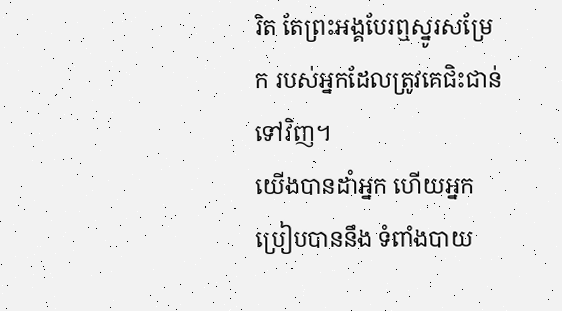រិត តែព្រះអង្គបែរឮស្នូរសម្រែក របស់អ្នកដែលត្រូវគេជិះជាន់ទៅវិញ។
យើងបានដាំអ្នក ហើយអ្នកប្រៀបបាននឹង ទំពាំងបាយ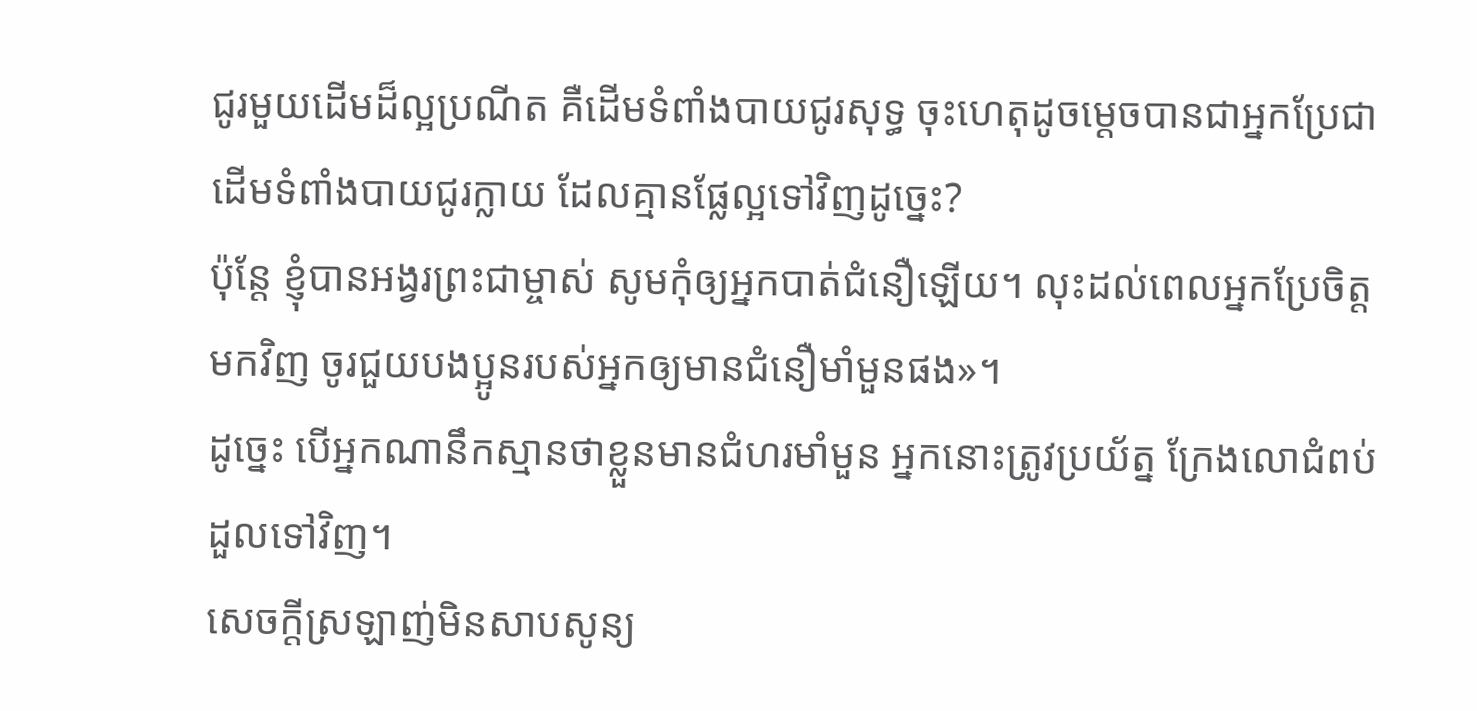ជូរមួយដើមដ៏ល្អប្រណីត គឺដើមទំពាំងបាយជូរសុទ្ធ ចុះហេតុដូចម្ដេចបានជាអ្នកប្រែជា ដើមទំពាំងបាយជូរក្លាយ ដែលគ្មានផ្លែល្អទៅវិញដូច្នេះ?
ប៉ុន្តែ ខ្ញុំបានអង្វរព្រះជាម្ចាស់ សូមកុំឲ្យអ្នកបាត់ជំនឿឡើយ។ លុះដល់ពេលអ្នកប្រែចិត្តមកវិញ ចូរជួយបងប្អូនរបស់អ្នកឲ្យមានជំនឿមាំមួនផង»។
ដូច្នេះ បើអ្នកណានឹកស្មានថាខ្លួនមានជំហរមាំមួន អ្នកនោះត្រូវប្រយ័ត្ន ក្រែងលោជំពប់ដួលទៅវិញ។
សេចក្ដីស្រឡាញ់មិនសាបសូន្យ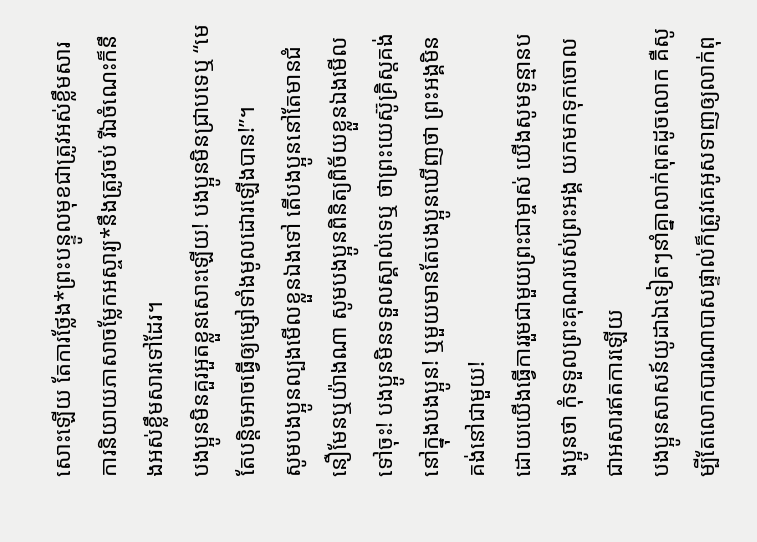សោះឡើយ តែការថ្លែង*ព្រះបន្ទូលមុខជាត្រូវអស់ខ្លឹមសារ ការនិយាយភាសាចម្លែកអស្ចារ្យ*នឹងត្រូវចប់ រីឯចំណេះក៏នឹងអស់ខ្លឹមសារទៅដែរ។
បងប្អូនមិនគួរអួតខ្លួនសោះឡើយ! បងប្អូនមិនជ្រាបទេឬ “មេតែបន្តិចអាចធ្វើឲ្យម្សៅទាំងមូលដោរឡើងបាន!”។
សូមបងប្អូនល្បងមើលខ្លួនឯងទៅ តើបងប្អូននៅតែមានជំនឿមែនឬយ៉ាងណា សូមបងប្អូនពិនិត្យពិច័យខ្លួនឯងមើលទៅចុះ! បងប្អូនមិនទទួលស្គាល់ទេឬ ថាព្រះយេស៊ូគ្រិស្តគង់នៅក្នុងបងប្អូន! ឬមួយមានតែបងប្អូនឃើញថា ព្រះអង្គមិនគង់នៅជាមួយ!
ដោយយើងធ្វើការរួមជាមួយព្រះជាម្ចាស់ យើងសូមទូន្មានបងប្អូនថា កុំទទួលព្រះគុណរបស់ព្រះអង្គ យកមកទុកចោលជាអសារឥតការឡើយ
បងប្អូនសាសន៍យូដាឯទៀតៗនាំគ្នាលាក់ពុតដូចលោក គឺសូម្បីតែលោកបារណាបាសផ្ទាល់ក៏ត្រូវគេអូសទាញឲ្យលាក់ពុ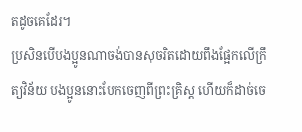តដូចគេដែរ។
ប្រសិនបើបងប្អូនណាចង់បានសុចរិតដោយពឹងផ្អែកលើក្រឹត្យវិន័យ បងប្អូននោះបែកចេញពីព្រះគ្រិស្ត ហើយក៏ដាច់ចេ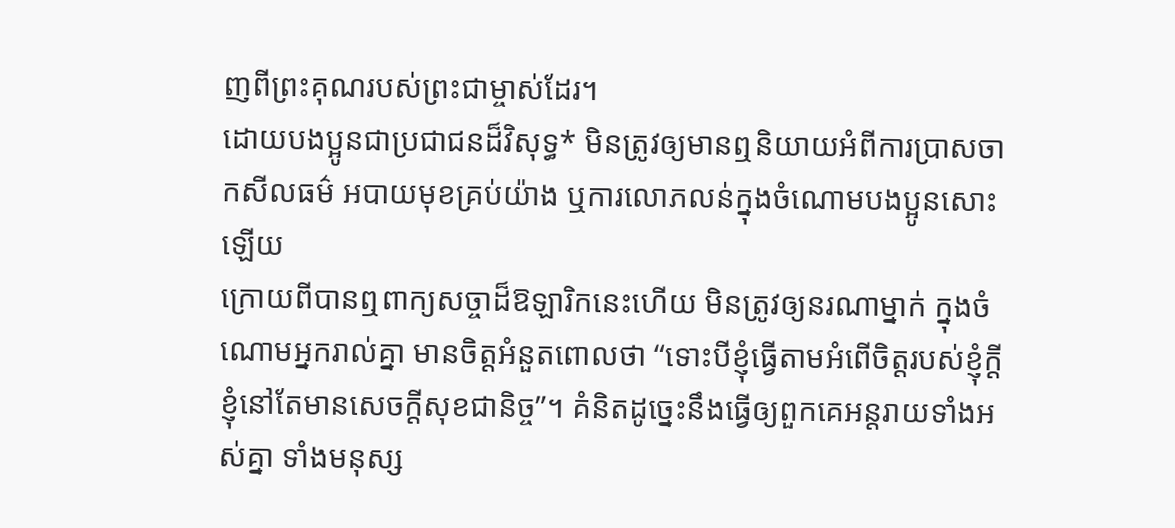ញពីព្រះគុណរបស់ព្រះជាម្ចាស់ដែរ។
ដោយបងប្អូនជាប្រជាជនដ៏វិសុទ្ធ* មិនត្រូវឲ្យមានឮនិយាយអំពីការប្រាសចាកសីលធម៌ អបាយមុខគ្រប់យ៉ាង ឬការលោភលន់ក្នុងចំណោមបងប្អូនសោះឡើយ
ក្រោយពីបានឮពាក្យសច្ចាដ៏ឱឡារិកនេះហើយ មិនត្រូវឲ្យនរណាម្នាក់ ក្នុងចំណោមអ្នករាល់គ្នា មានចិត្តអំនួតពោលថា “ទោះបីខ្ញុំធ្វើតាមអំពើចិត្តរបស់ខ្ញុំក្ដី ខ្ញុំនៅតែមានសេចក្ដីសុខជានិច្ច”។ គំនិតដូច្នេះនឹងធ្វើឲ្យពួកគេអន្តរាយទាំងអស់គ្នា ទាំងមនុស្ស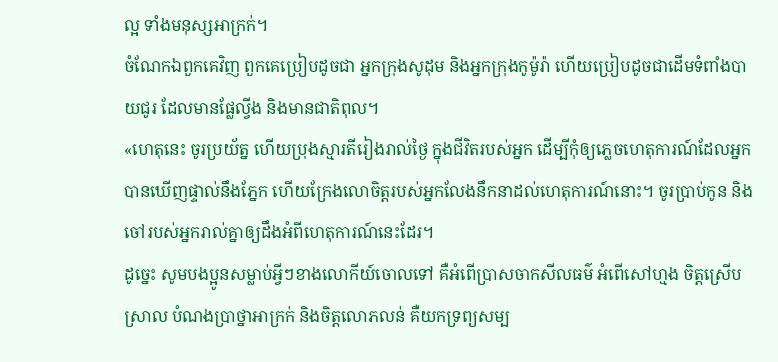ល្អ ទាំងមនុស្សអាក្រក់។
ចំណែកឯពួកគេវិញ ពួកគេប្រៀបដូចជា អ្នកក្រុងសូដុម និងអ្នកក្រុងកូម៉ូរ៉ា ហើយប្រៀបដូចជាដើមទំពាំងបាយជូរ ដែលមានផ្លែល្វីង និងមានជាតិពុល។
«ហេតុនេះ ចូរប្រយ័ត្ន ហើយប្រុងស្មារតីរៀងរាល់ថ្ងៃ ក្នុងជីវិតរបស់អ្នក ដើម្បីកុំឲ្យភ្លេចហេតុការណ៍ដែលអ្នកបានឃើញផ្ទាល់នឹងភ្នែក ហើយក្រែងលោចិត្តរបស់អ្នកលែងនឹកនាដល់ហេតុការណ៍នោះ។ ចូរប្រាប់កូន និងចៅរបស់អ្នករាល់គ្នាឲ្យដឹងអំពីហេតុការណ៍នេះដែរ។
ដូច្នេះ សូមបងប្អូនសម្លាប់អ្វីៗខាងលោកីយ៍ចោលទៅ គឺអំពើប្រាសចាកសីលធម៌ អំពើសៅហ្មង ចិត្តស្រើបស្រាល បំណងប្រាថ្នាអាក្រក់ និងចិត្តលោភលន់ គឺយកទ្រព្យសម្ប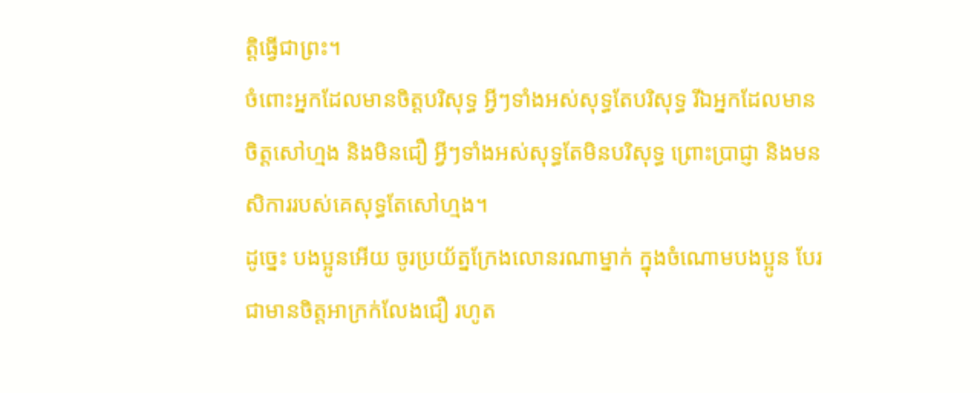ត្តិធ្វើជាព្រះ។
ចំពោះអ្នកដែលមានចិត្តបរិសុទ្ធ អ្វីៗទាំងអស់សុទ្ធតែបរិសុទ្ធ រីឯអ្នកដែលមានចិត្តសៅហ្មង និងមិនជឿ អ្វីៗទាំងអស់សុទ្ធតែមិនបរិសុទ្ធ ព្រោះប្រាជ្ញា និងមនសិការរបស់គេសុទ្ធតែសៅហ្មង។
ដូច្នេះ បងប្អូនអើយ ចូរប្រយ័ត្នក្រែងលោនរណាម្នាក់ ក្នុងចំណោមបងប្អូន បែរជាមានចិត្តអាក្រក់លែងជឿ រហូត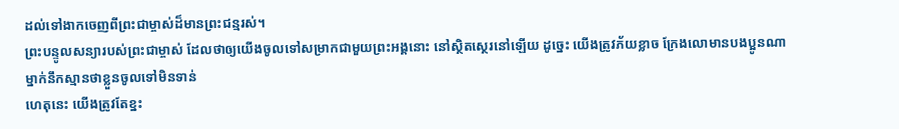ដល់ទៅងាកចេញពីព្រះជាម្ចាស់ដ៏មានព្រះជន្មរស់។
ព្រះបន្ទូលសន្យារបស់ព្រះជាម្ចាស់ ដែលថាឲ្យយើងចូលទៅសម្រាកជាមួយព្រះអង្គនោះ នៅស្ថិតស្ថេរនៅឡើយ ដូច្នេះ យើងត្រូវភ័យខ្លាច ក្រែងលោមានបងប្អូនណាម្នាក់នឹកស្មានថាខ្លួនចូលទៅមិនទាន់
ហេតុនេះ យើងត្រូវតែខ្នះ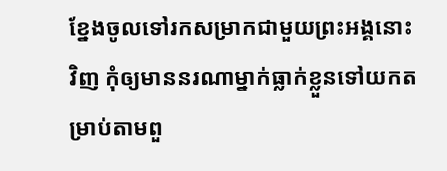ខ្នែងចូលទៅរកសម្រាកជាមួយព្រះអង្គនោះវិញ កុំឲ្យមាននរណាម្នាក់ធ្លាក់ខ្លួនទៅយកតម្រាប់តាមពួ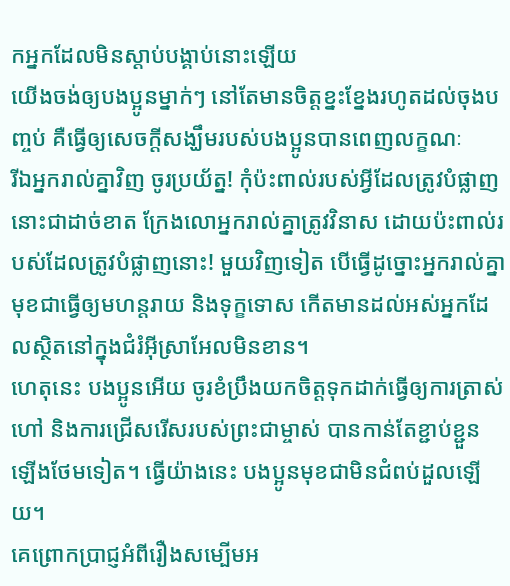កអ្នកដែលមិនស្ដាប់បង្គាប់នោះឡើយ
យើងចង់ឲ្យបងប្អូនម្នាក់ៗ នៅតែមានចិត្តខ្នះខ្នែងរហូតដល់ចុងបញ្ចប់ គឺធ្វើឲ្យសេចក្ដីសង្ឃឹមរបស់បងប្អូនបានពេញលក្ខណៈ
រីឯអ្នករាល់គ្នាវិញ ចូរប្រយ័ត្ន! កុំប៉ះពាល់របស់អ្វីដែលត្រូវបំផ្លាញនោះជាដាច់ខាត ក្រែងលោអ្នករាល់គ្នាត្រូវវិនាស ដោយប៉ះពាល់របស់ដែលត្រូវបំផ្លាញនោះ! មួយវិញទៀត បើធ្វើដូច្នោះអ្នករាល់គ្នាមុខជាធ្វើឲ្យមហន្តរាយ និងទុក្ខទោស កើតមានដល់អស់អ្នកដែលស្ថិតនៅក្នុងជំរំអ៊ីស្រាអែលមិនខាន។
ហេតុនេះ បងប្អូនអើយ ចូរខំប្រឹងយកចិត្តទុកដាក់ធ្វើឲ្យការត្រាស់ហៅ និងការជ្រើសរើសរបស់ព្រះជាម្ចាស់ បានកាន់តែខ្ជាប់ខ្ជួនឡើងថែមទៀត។ ធ្វើយ៉ាងនេះ បងប្អូនមុខជាមិនជំពប់ដួលឡើយ។
គេព្រោកប្រាជ្ញអំពីរឿងសម្បើមអ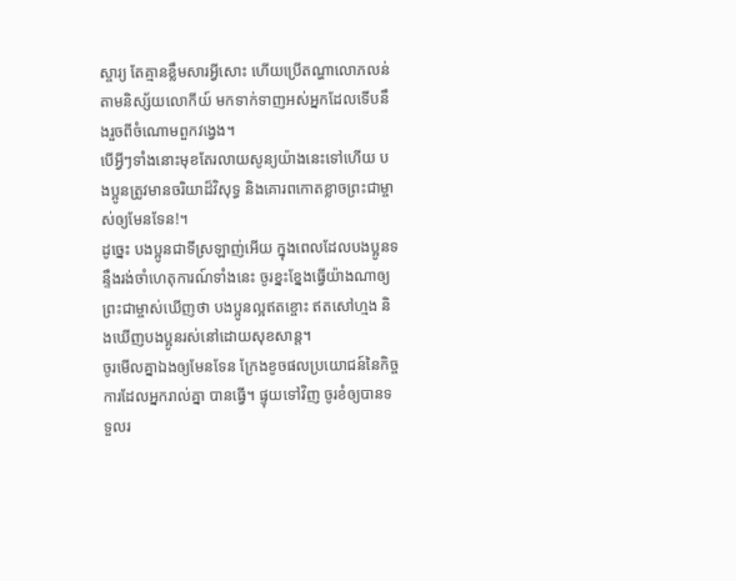ស្ចារ្យ តែគ្មានខ្លឹមសារអ្វីសោះ ហើយប្រើតណ្ហាលោភលន់តាមនិស្ស័យលោកីយ៍ មកទាក់ទាញអស់អ្នកដែលទើបនឹងរួចពីចំណោមពួកវង្វេង។
បើអ្វីៗទាំងនោះមុខតែរលាយសូន្យយ៉ាងនេះទៅហើយ បងប្អូនត្រូវមានចរិយាដ៏វិសុទ្ធ និងគោរពកោតខ្លាចព្រះជាម្ចាស់ឲ្យមែនទែន!។
ដូច្នេះ បងប្អូនជាទីស្រឡាញ់អើយ ក្នុងពេលដែលបងប្អូនទន្ទឹងរង់ចាំហេតុការណ៍ទាំងនេះ ចូរខ្នះខ្នែងធ្វើយ៉ាងណាឲ្យព្រះជាម្ចាស់ឃើញថា បងប្អូនល្អឥតខ្ចោះ ឥតសៅហ្មង និងឃើញបងប្អូនរស់នៅដោយសុខសាន្ត។
ចូរមើលគ្នាឯងឲ្យមែនទែន ក្រែងខូចផលប្រយោជន៍នៃកិច្ចការដែលអ្នករាល់គ្នា បានធ្វើ។ ផ្ទុយទៅវិញ ចូរខំឲ្យបានទទួលរ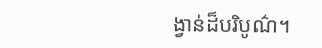ង្វាន់ដ៏បរិបូណ៌។